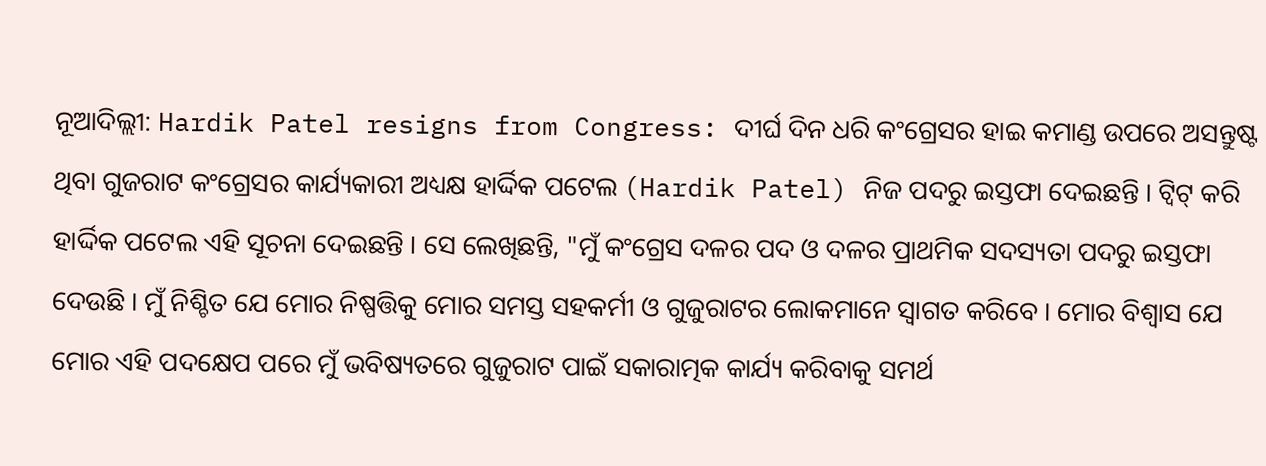ନୂଆଦିଲ୍ଲୀ: Hardik Patel resigns from Congress: ଦୀର୍ଘ ଦିନ ଧରି କଂଗ୍ରେସର ହାଇ କମାଣ୍ଡ ଉପରେ ଅସନ୍ତୁଷ୍ଟ ଥିବା ଗୁଜରାଟ କଂଗ୍ରେସର କାର୍ଯ୍ୟକାରୀ ଅଧ୍ୟକ୍ଷ ହାର୍ଦ୍ଦିକ ପଟେଲ (Hardik Patel) ନିଜ ପଦରୁ ଇସ୍ତଫା ଦେଇଛନ୍ତି । ଟ୍ୱିଟ୍ କରି ହାର୍ଦ୍ଦିକ ପଟେଲ ଏହି ସୂଚନା ଦେଇଛନ୍ତି । ସେ ଲେଖିଛନ୍ତି, "ମୁଁ କଂଗ୍ରେସ ଦଳର ପଦ ଓ ଦଳର ପ୍ରାଥମିକ ସଦସ୍ୟତା ପଦରୁ ଇସ୍ତଫା ଦେଉଛି । ମୁଁ ନିଶ୍ଚିତ ଯେ ମୋର ନିଷ୍ପତ୍ତିକୁ ମୋର ସମସ୍ତ ସହକର୍ମୀ ଓ ଗୁଜୁରାଟର ଲୋକମାନେ ସ୍ୱାଗତ କରିବେ । ମୋର ବିଶ୍ୱାସ ଯେ ମୋର ଏହି ପଦକ୍ଷେପ ପରେ ମୁଁ ଭବିଷ୍ୟତରେ ଗୁଜୁରାଟ ପାଇଁ ସକାରାତ୍ମକ କାର୍ଯ୍ୟ କରିବାକୁ ସମର୍ଥ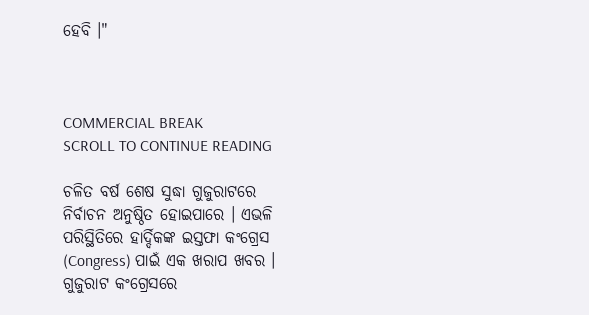ହେବି ।"



COMMERCIAL BREAK
SCROLL TO CONTINUE READING

ଚଳିତ ବର୍ଷ ଶେଷ ସୁଦ୍ଧା ଗୁଜୁରାଟରେ ନିର୍ବାଚନ ଅନୁଷ୍ଠିତ ହୋଇପାରେ । ଏଭଳି ପରିସ୍ଥିତିରେ ହାର୍ଦ୍ଦିକଙ୍କ ଇସ୍ତଫା କଂଗ୍ରେସ (Congress) ପାଇଁ ଏକ ଖରାପ ଖବର । ଗୁଜୁରାଟ କଂଗ୍ରେସରେ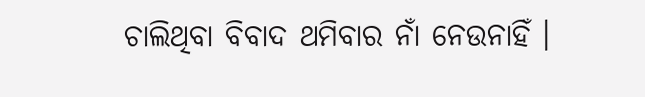ଚାଲିଥିବା ବିବାଦ ଥମିବାର ନାଁ ନେଉନାହିଁ ।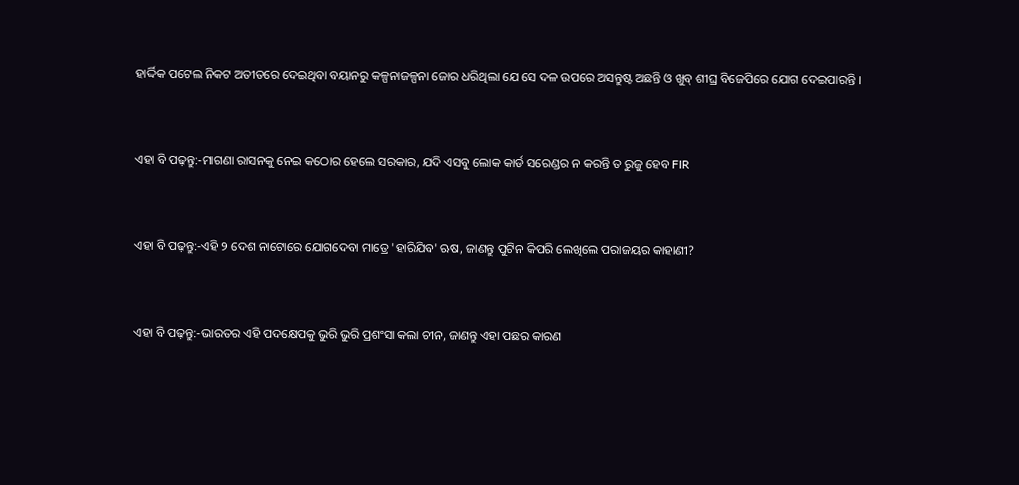ହାର୍ଦ୍ଦିକ ପଟେଲ ନିକଟ ଅତୀତରେ ଦେଇଥିବା ବୟାନରୁ କଳ୍ପନାଜଳ୍ପନା ଜୋର ଧରିଥିଲା ଯେ ସେ ଦଳ ଉପରେ ଅସନ୍ତୁଷ୍ଟ ଅଛନ୍ତି ଓ ଖୁବ୍ ଶୀଘ୍ର ବିଜେପିରେ ଯୋଗ ଦେଇପାରନ୍ତି ।


ଏହା ବି ପଢ଼ନ୍ତୁ:-ମାଗଣା ରାସନକୁ ନେଇ କଠୋର ହେଲେ ସରକାର, ଯଦି ଏସବୁ ଲୋକ କାର୍ଡ ସରେଣ୍ଡର ନ କରନ୍ତି ତ ରୁଜୁ ହେବ FIR


ଏହା ବି ପଢ଼ନ୍ତୁ:-ଏହି ୨ ଦେଶ ନାଟୋରେ ଯୋଗଦେବା ମାତ୍ରେ 'ହାରିଯିବ' ଋଷ, ଜାଣନ୍ତୁ ପୁଟିନ କିପରି ଲେଖିଲେ ପରାଜୟର କାହାଣୀ?


ଏହା ବି ପଢ଼ନ୍ତୁ:-ଭାରତର ଏହି ପଦକ୍ଷେପକୁ ଭୁରି ଭୁରି ପ୍ରଶଂସା କଲା ଚୀନ, ଜାଣନ୍ତୁ ଏହା ପଛର କାରଣ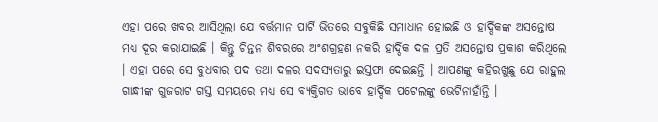ଏହା ପରେ ଖବର ଆସିଥିଲା ଯେ ବର୍ତ୍ତମାନ ପାର୍ଟି ଭିତରେ ସବୁକିଛି ସମାଧାନ ହୋଇଛି ଓ ହାର୍ଦ୍ଦିକଙ୍କ ଅସନ୍ତୋଷ ମଧ୍ୟ ଦୂର କରାଯାଇଛି । କିନ୍ତୁ ଚିନ୍ତନ ଶିବରରେ ଅଂଶଗ୍ରହଣ ନକରି ହାର୍ଦ୍ଦିକ ଦଳ ପ୍ରତି ଅସନ୍ତୋଷ ପ୍ରକାଶ କରିଥିଲେ । ଏହା ପରେ ସେ ବୁଧବାର ପଦ ତଥା ଦଳର ସଦସ୍ୟତାରୁ ଇସ୍ତଫା ଦେଇଛନ୍ତି । ଆପଣଙ୍କୁ କହିରଖୁଛୁ ଯେ ରାହୁଲ ଗାନ୍ଧୀଙ୍କ ଗୁଜରାଟ ଗସ୍ତ ସମୟରେ ମଧ୍ୟ ସେ ବ୍ୟକ୍ତିଗତ ଭାବେ ହାର୍ଦ୍ଦିକ ପଟେଲଙ୍କୁ ଭେଟିନାହାଁନ୍ତି ।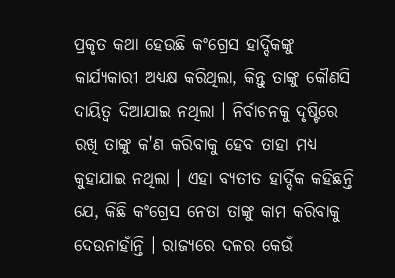ପ୍ରକୃତ କଥା ହେଉଛି କଂଗ୍ରେସ ହାର୍ଦ୍ଦିକଙ୍କୁ କାର୍ଯ୍ୟକାରୀ ଅଧ୍ୟକ୍ଷ କରିଥିଲା, କିନ୍ତୁ ତାଙ୍କୁ କୌଣସି ଦାୟିତ୍ୱ ଦିଆଯାଇ ନଥିଲା । ନିର୍ବାଚନକୁ ଦୃଷ୍ଟିରେ ରଖି ତାଙ୍କୁ କ'ଣ କରିବାକୁ ହେବ ତାହା ମଧ୍ୟ କୁହାଯାଇ ନଥିଲା । ଏହା ବ୍ୟତୀତ ହାର୍ଦ୍ଦିକ କହିଛନ୍ତି ଯେ, କିଛି କଂଗ୍ରେସ ନେତା ତାଙ୍କୁ କାମ କରିବାକୁ ଦେଉନାହାଁନ୍ତି । ରାଜ୍ୟରେ ଦଳର କେଉଁ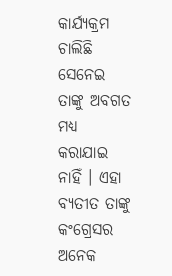କାର୍ଯ୍ୟକ୍ରମ ଚାଲିଛି ସେନେଇ ତାଙ୍କୁ ଅବଗତ ମଧ୍ୟ କରାଯାଇ ନାହିଁ । ଏହା ବ୍ୟତୀତ ତାଙ୍କୁ କଂଗ୍ରେସର ଅନେକ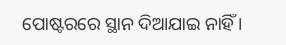ପୋଷ୍ଟରରେ ସ୍ଥାନ ଦିଆଯାଇ ନାହିଁ ।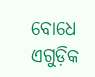ବୋଧେ ଏଗୁଡ଼ିକ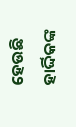ହେଉଛି ହାର୍ଦ୍ଦିକଙ୍କ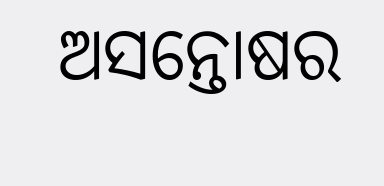ଅସନ୍ତୋଷର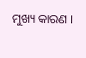ମୁଖ୍ୟ କାରଣ ।